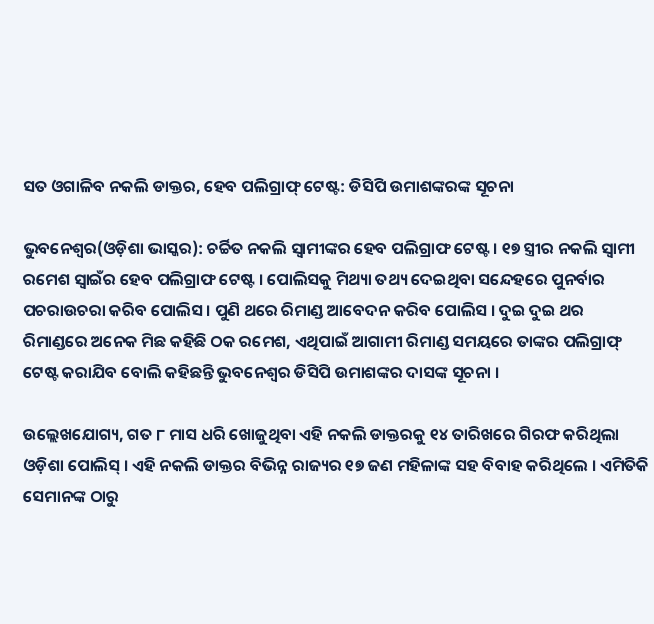ସତ ଓଗାଳିବ ନକଲି ଡାକ୍ତର, ହେବ ପଲିଗ୍ରାଫ୍ ଟେଷ୍ଟ: ଡିସିପି ଉମାଶଙ୍କରଙ୍କ ସୂଚନା

ଭୁବନେଶ୍ୱର(ଓଡ଼ିଶା ଭାସ୍କର): ଚର୍ଚ୍ଚିତ ନକଲି ସ୍ୱାମୀଙ୍କର ହେବ ପଲିଗ୍ରାଫ ଟେଷ୍ଟ । ୧୭ ସ୍ତ୍ରୀର ନକଲି ସ୍ୱାମୀ ରମେଶ ସ୍ୱାଇଁର ହେବ ପଲିଗ୍ରାଫ ଟେଷ୍ଟ । ପୋଲିସକୁ ମିଥ୍ୟା ତଥ୍ୟ ଦେଇଥିବା ସନ୍ଦେହରେ ପୁନର୍ବାର ପଚରାଉଚରା କରିବ ପୋଲିସ । ପୁଣି ଥରେ ରିମାଣ୍ଡ ଆବେଦନ କରିବ ପୋଲିସ । ଦୁଇ ଦୁଇ ଥର ରିମାଣ୍ଡରେ ଅନେକ ମିଛ କହିଛି ଠକ ରମେଶ, ଏଥିପାଇଁ ଆଗାମୀ ରିମାଣ୍ଡ ସମୟରେ ତାଙ୍କର ପଲିଗ୍ରାଫ୍ ଟେଷ୍ଟ କରାଯିବ ବୋଲି କହିଛନ୍ତି ଭୁବନେଶ୍ୱର ଡିସିପି ଉମାଶଙ୍କର ଦାସଙ୍କ ସୂଚନା ।

ଉଲ୍ଲେଖଯୋଗ୍ୟ, ଗତ ୮ ମାସ ଧରି ଖୋଜୁଥିବା ଏହି ନକଲି ଡାକ୍ତରକୁ ୧୪ ତାରିଖରେ ଗିରଫ କରିଥିଲା ଓଡ଼ିଶା ପୋଲିସ୍ । ଏହି ନକଲି ଡାକ୍ତର ବିଭିନ୍ନ ରାଜ୍ୟର ୧୭ ଜଣ ମହିଳାଙ୍କ ସହ ବିବାହ କରିଥିଲେ । ଏମିତିକି ସେମାନଙ୍କ ଠାରୁ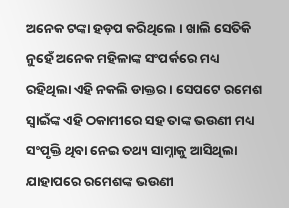ଅନେକ ଟଙ୍କା ହଡ଼ପ କରିଥିଲେ । ଖାଲି ସେତିକି ନୁହେଁ ଅନେକ ମହିଳାଙ୍କ ସଂପର୍କରେ ମଧ୍ୟ ରହିଥିଲା ଏହି ନକଲି ଡାକ୍ତର । ସେପଟେ ରମେଶ ସ୍ୱାଇଁଙ୍କ ଏହି ଠକାମୀରେ ସହ ତାଙ୍କ ଭଉଣୀ ମଧ୍ୟ ସଂପୃକ୍ତି ଥିବା ନେଇ ତଥ୍ୟ ସାମ୍ନାକୁ ଆସିଥିଲା ଯାହାପରେ ରମେଶଙ୍କ ଭଉଣୀ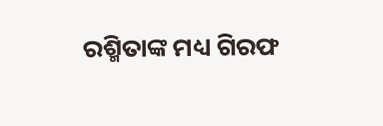ରଶ୍ମିତାଙ୍କ ମଧ୍ୟ ଗିରଫ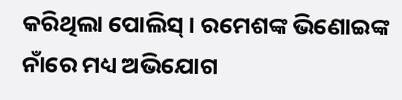କରିଥିଲା ପୋଲିସ୍ । ରମେଶଙ୍କ ଭିଣୋଇଙ୍କ ନାଁରେ ମଧ୍ୟ ଅଭିଯୋଗ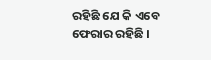ରହିଛି ଯେ କି ଏବେ ଫେରାର ରହିଛି ।